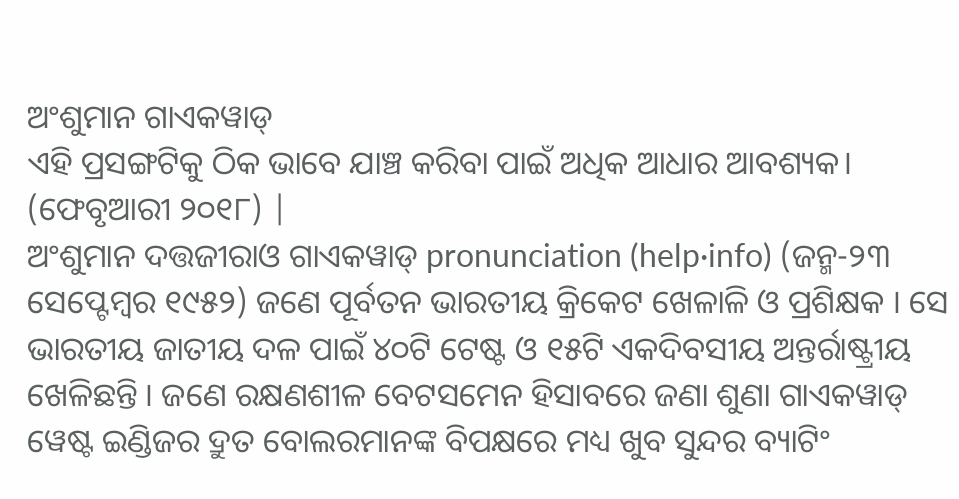ଅଂଶୁମାନ ଗାଏକୱାଡ୍
ଏହି ପ୍ରସଙ୍ଗଟିକୁ ଠିକ ଭାବେ ଯାଞ୍ଚ କରିବା ପାଇଁ ଅଧିକ ଆଧାର ଆବଶ୍ୟକ। (ଫେବୃଆରୀ ୨୦୧୮) |
ଅଂଶୁମାନ ଦତ୍ତଜୀରାଓ ଗାଏକୱାଡ୍ pronunciation (help·info) (ଜନ୍ମ-୨୩ ସେପ୍ଟେମ୍ବର ୧୯୫୨) ଜଣେ ପୂର୍ବତନ ଭାରତୀୟ କ୍ରିକେଟ ଖେଳାଳି ଓ ପ୍ରଶିକ୍ଷକ । ସେ ଭାରତୀୟ ଜାତୀୟ ଦଳ ପାଇଁ ୪୦ଟି ଟେଷ୍ଟ ଓ ୧୫ଟି ଏକଦିବସୀୟ ଅନ୍ତର୍ରାଷ୍ଟ୍ରୀୟ ଖେଳିଛନ୍ତି । ଜଣେ ରକ୍ଷଣଶୀଳ ବେଟସମେନ ହିସାବରେ ଜଣା ଶୁଣା ଗାଏକୱାଡ୍ ୱେଷ୍ଟ ଇଣ୍ଡିଜର ଦ୍ରୁତ ବୋଲରମାନଙ୍କ ବିପକ୍ଷରେ ମଧ୍ୟ ଖୁବ ସୁନ୍ଦର ବ୍ୟାଟିଂ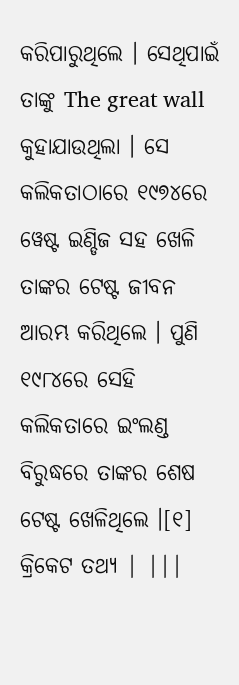କରିପାରୁଥିଲେ । ସେଥିପାଇଁ ତାଙ୍କୁ The great wall କୁହାଯାଉଥିଲା । ସେ କଲିକତାଠାରେ ୧୯୭୪ରେ ୱେଷ୍ଟ ଇଣ୍ଡିଜ ସହ ଖେଳି ତାଙ୍କର ଟେଷ୍ଟ ଜୀବନ ଆରମ୍ଭ କରିଥିଲେ । ପୁଣି ୧୯୮୪ରେ ସେହି କଲିକତାରେ ଇଂଲଣ୍ଡ ବିରୁଦ୍ଧରେ ତାଙ୍କର ଶେଷ ଟେଷ୍ଟ ଖେଳିଥିଲେ ।[୧]
କ୍ରିକେଟ ତଥ୍ୟ | |||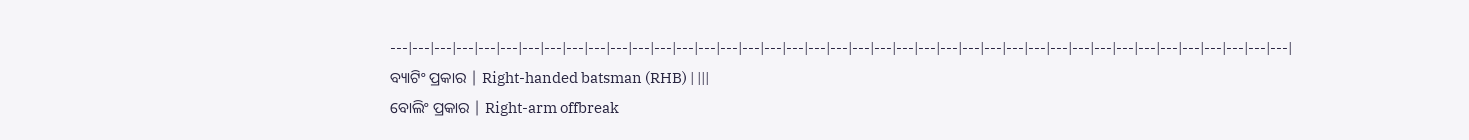---|---|---|---|---|---|---|---|---|---|---|---|---|---|---|---|---|---|---|---|---|---|---|---|---|---|---|---|---|---|---|---|---|---|---|---|---|---|---|---|---|
ବ୍ୟାଟିଂ ପ୍ରକାର | Right-handed batsman (RHB) | |||
ବୋଲିଂ ପ୍ରକାର | Right-arm offbreak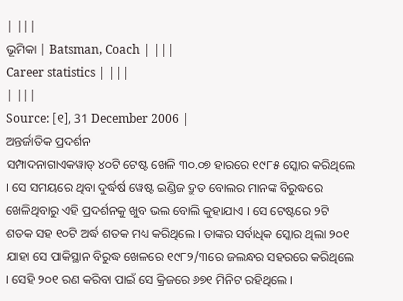| |||
ଭୂମିକା | Batsman, Coach | |||
Career statistics | |||
| |||
Source: [୧], 31 December 2006 |
ଅନ୍ତର୍ଜାତିକ ପ୍ରଦର୍ଶନ
ସମ୍ପାଦନାଗାଏକୱାଡ୍ ୪୦ଟି ଟେଷ୍ଟ ଖେଳି ୩୦.୦୭ ହାରରେ ୧୯୮୫ ସ୍କୋର କରିଥିଲେ । ସେ ସମୟରେ ଥିବା ଦୁର୍ଦ୍ଧର୍ଷ ୱେଷ୍ଟ ଇଣ୍ଡିଜ ଦ୍ରୁତ ବୋଲର ମାନଙ୍କ ବିରୁଦ୍ଧରେ ଖେଳିଥିବାରୁ ଏହି ପ୍ରଦର୍ଶନକୁ ଖୁବ ଭଲ ବୋଲି କୁହାଯାଏ । ସେ ଟେଷ୍ଟରେ ୨ଟି ଶତକ ସହ ୧୦ଟି ଅର୍ଦ୍ଧ ଶତକ ମଧ୍ୟ କରିଥିଲେ । ତାଙ୍କର ସର୍ବାଧିକ ସ୍କୋର ଥିଲା ୨୦୧ ଯାହା ସେ ପାକିସ୍ଥାନ ବିରୁଦ୍ଧ ଖେଳରେ ୧୯୮୨/୩ରେ ଜଲନ୍ଧର ସହରରେ କରିଥିଲେ । ସେହି ୨୦୧ ରଣ କରିବା ପାଇଁ ସେ କ୍ରିଜରେ ୬୭୧ ମିନିଟ ରହିଥିଲେ ।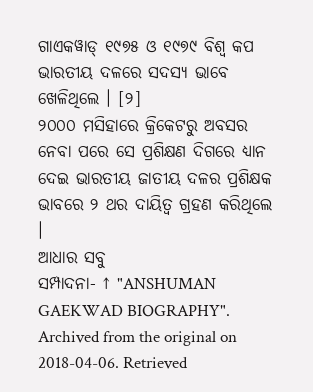ଗାଏକୱାଡ୍ ୧୯୭୫ ଓ ୧୯୭୯ ବିଶ୍ୱ କପ ଭାରତୀୟ ଦଳରେ ସଦସ୍ୟ ଭାବେ ଖେଳିଥିଲେ । [୨]
୨୦୦୦ ମସିହାରେ କ୍ରିକେଟରୁ ଅବସର ନେବା ପରେ ସେ ପ୍ରଶିକ୍ଷଣ ଦିଗରେ ଧ୍ୟାନ ଦେଇ ଭାରତୀୟ ଜାତୀୟ ଦଳର ପ୍ରଶିକ୍ଷକ ଭାବରେ ୨ ଥର ଦାୟିତ୍ୱ ଗ୍ରହଣ କରିଥିଲେ ।
ଆଧାର ସବୁ
ସମ୍ପାଦନା- ↑ "ANSHUMAN GAEKWAD BIOGRAPHY". Archived from the original on 2018-04-06. Retrieved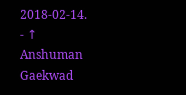2018-02-14.
- ↑ Anshuman Gaekwad